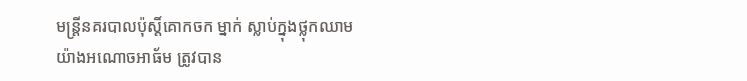មន្ត្រីនគរបាលប៉ុស្តិ៍គោកចក ម្នាក់ ស្លាប់ក្នុងថ្លុកឈាម យ៉ាងអណោចអាធ័ម ត្រូវបាន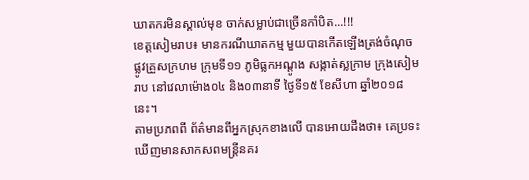ឃាតករមិនស្គាល់មុខ ចាក់សម្លាប់ជាច្រើនកាំបិត...!!!
ខេត្តសៀមរាប៖ មានករណីឃាតកម្ម មួយបានកើតឡើងត្រង់ចំណុចផ្លូវគ្រួសក្រហម ក្រុមទី១១ ភូមិធ្លកអណ្តូង សង្កាត់ស្លក្រាម ក្រុងសៀមរាប នៅវេលាម៉ោង០៤ និង០៣នាទី ថ្ងៃទី១៥ ខែសីហា ឆ្នាំ២០១៨នេះ។
តាមប្រភពពី ព័ត៌មានពីអ្នកស្រុកខាងលើ បានអោយដឹងថា៖ គេប្រទះឃើញមានសាកសពមន្ត្រីនគរ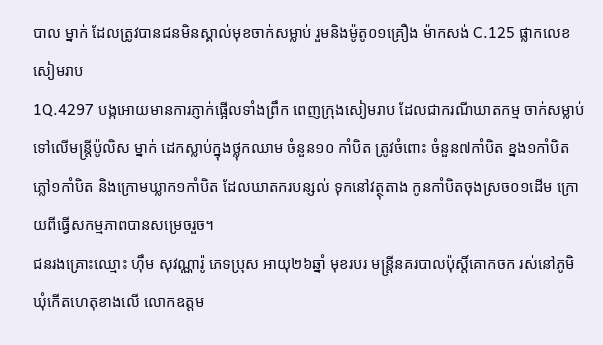បាល ម្នាក់ ដែលត្រូវបានជនមិនស្គាល់មុខចាក់សម្លាប់ រួមនិងម៉ូតូ០១គ្រឿង ម៉ាកសង់ C.125 ផ្លាកលេខ សៀមរាប
1Q.4297 បង្កអោយមានការភ្ញាក់ផ្អើលទាំងព្រឹក ពេញក្រុងសៀមរាប ដែលជាករណីឃាតកម្ម ចាក់សម្លាប់ ទៅលើមន្ត្រីប៉ូលិស ម្នាក់ ដេកស្លាប់ក្នុងថ្លុកឈាម ចំនួន១០ កាំបិត ត្រូវចំពោះ ចំនួន៧កាំបិត ខ្នង១កាំបិត ភ្លៅ១កាំបិត និងក្រោមឃ្លាក១កាំបិត ដែលឃាតករបន្សល់ ទុកនៅវត្ថុតាង កូនកាំបិតចុងស្រច០១ដើម ក្រោយពីធ្វើសកម្មភាពបានសម្រេចរួច។
ជនរងគ្រោះឈ្មោះ ហ៊ឹម សុវណ្ណារ៉ូ ភេទប្រុស អាយុ២៦ឆ្នាំ មុខរបរ មន្ត្រីនគរបាលប៉ុស្តិ៍គោកចក រស់នៅភូមិឃុំកើតហេតុខាងលើ លោកឧត្តម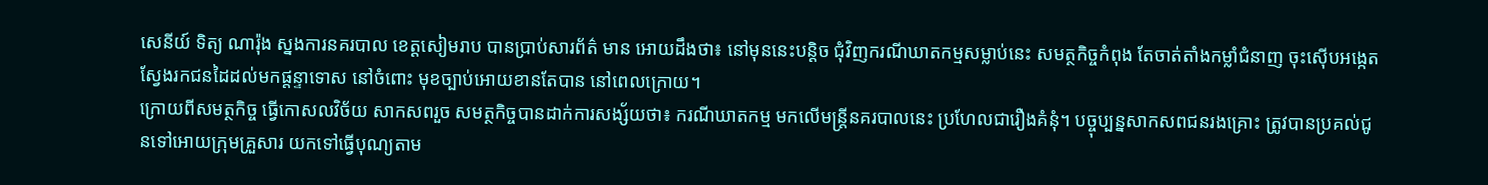សេនីយ៍ ទិត្យ ណារ៉ុង ស្នងការនគរបាល ខេត្តសៀមរាប បានប្រាប់សារព័ត៌ មាន អោយដឹងថា៖ នៅមុននេះបន្តិច ជុំវិញករណីឃាតកម្មសម្លាប់នេះ សមត្ថកិច្ចកំពុង តែចាត់តាំងកម្លាំជំនាញ ចុះស៊ើបអង្កេត ស្វែងរកជនដៃដល់មកផ្តន្ទាទោស នៅចំពោះ មុខច្បាប់អោយខានតែបាន នៅពេលក្រោយ។
ក្រោយពីសមត្ថកិច្ច ធ្វើកោសលវិច័យ សាកសពរួច សមត្ថកិច្ចបានដាក់ការសង្ស័យថា៖ ករណីឃាតកម្ម មកលើមន្ត្រីនគរបាលនេះ ប្រហែលជារឿងគំនុំ។ បច្ចុប្បន្នសាកសពជនរងគ្រោះ ត្រូវបានប្រគល់ជូនទៅអោយក្រុមគ្រួសារ យកទៅធ្វើបុណ្យតាម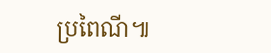ប្រពៃណី៕